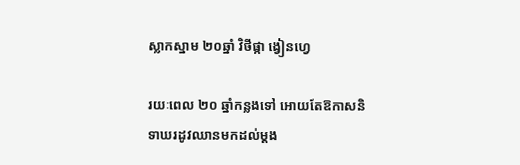ស្លាកស្នាម ២០ឆ្នាំ វិថីផ្កា ង្វៀនហ្វេ

រយៈពេល ២០ ឆ្នាំកន្លងទៅ អោយតែឱកាសនិទាឃរដូវឈានមកដល់ម្ដង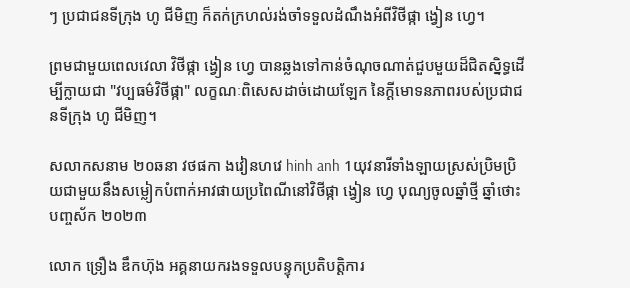ៗ ប្រជាជនទីក្រុង ហូ ជីមិញ ក៏តក់ក្រហល់រង់ចាំទទួលដំណឹងអំពីវិថីផ្កា ង្វៀន ហ្វេ។

ព្រមជាមួយពេលវេលា វិថីផ្កា ង្វៀន ហ្វេ បានឆ្លងទៅកាន់ចំណុចណាត់ជួបមួយដ៏ជិតស្និទ្ធដើម្បីក្លាយជា "វប្បធម៌វិថីផ្កា" លក្ខណៈពិសេសដាច់ដោយឡែក នៃក្តីមោទនភាពរបស់ប្រជាជនទីក្រុង ហូ ជីមិញ។

សលាកសនាម ២០ឆនា វថផកា ងវៀនហវេ hinh anh 1យុវនារីទាំងឡាយស្រស់ប្រិមប្រិយជាមួយនឹងសម្លៀកបំពាក់អាវផាយប្រពៃណីនៅវិថីផ្កា ង្វៀន ហ្វេ បុណ្យចូលឆ្នាំថ្មី ឆ្នាំថោះ បញ្ចស័ក ២០២៣

លោក ទ្រឿង ឌឹកហ៊ុង អគ្គនាយករងទទួលបន្ទុកប្រតិបត្តិការ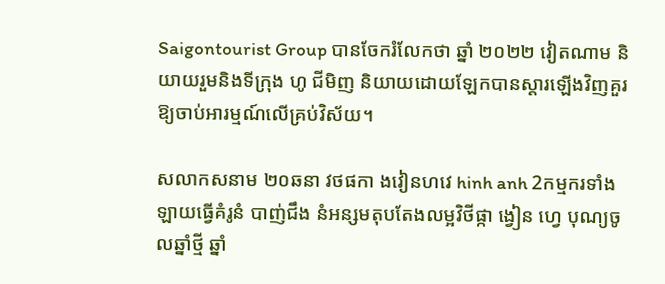Saigontourist Group បានចែករំលែកថា ឆ្នាំ ២០២២ វៀតណាម និយាយរួមនិងទីក្រុង ហូ ជីមិញ និយាយដោយឡែកបានស្តារឡើងវិញគួរឱ្យចាប់អារម្មណ៍លើគ្រប់វិស័យ។

សលាកសនាម ២០ឆនា វថផកា ងវៀនហវេ hinh anh 2កម្មករទាំងឡាយធ្វើគំរូនំ បាញ់ជឹង នំអន្សមតុបតែងលម្អវិថីផ្កា ង្វៀន ហ្វេ បុណ្យចូលឆ្នាំថ្មី ឆ្នាំ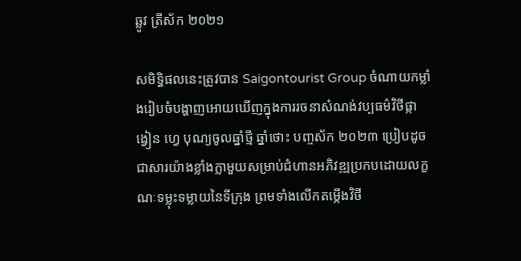ឆ្លូវ ត្រីស័ក ២០២១

សមិទ្ធិផលនេះត្រូវបាន Saigontourist Group ចំណាយកម្លាំងរៀបចំបង្ហាញអោយឃើញក្នុងការរចនាសំណង់វប្បធម៌វិថីផ្កា ង្វៀន ហ្វេ បុណ្យចូលឆ្នាំថ្មី ឆ្នាំថោះ បញ្ចស័ក ២០២៣ ប្រៀបដូចជាសារយ៉ាងខ្លាំងក្លាមួយសម្រាប់ជំហានអភិវឌ្ឍប្រកបដោយលក្ខណៈទម្លុះទម្លាយនៃទីក្រុង ព្រមទាំងលើកតម្កើងវិថី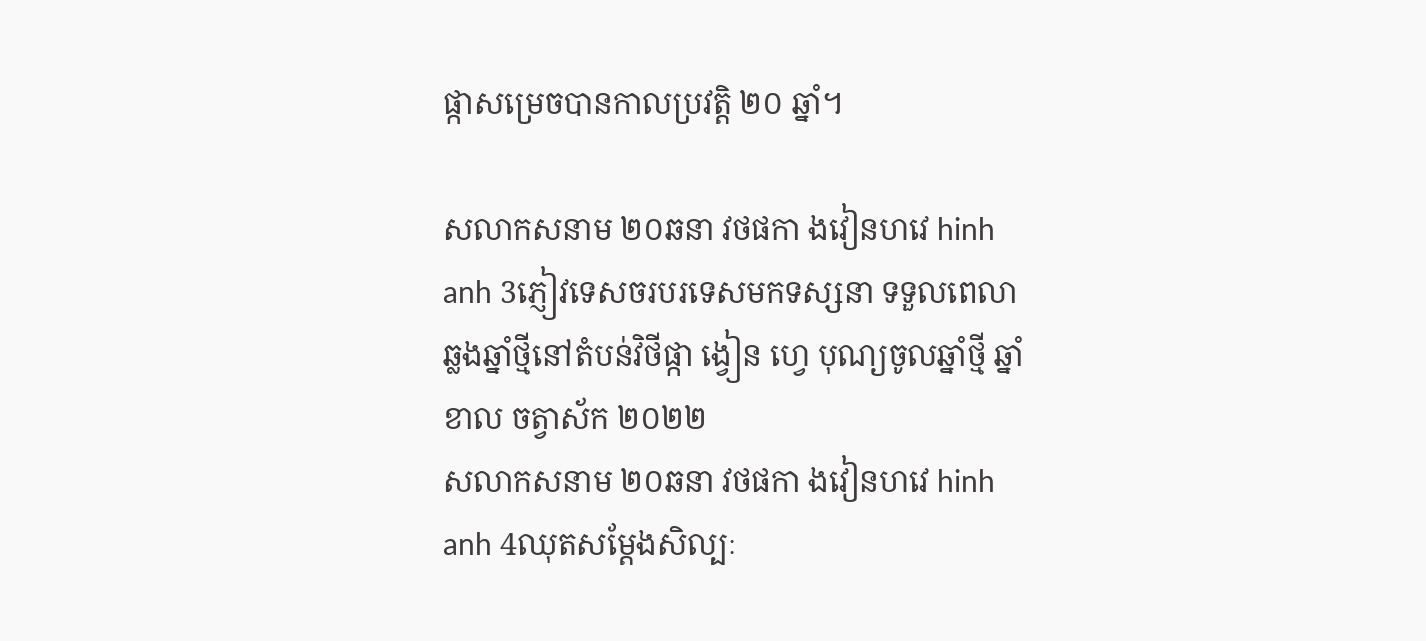ផ្កាសម្រេចបានកាលប្រវត្តិ ២០ ឆ្នាំ។

សលាកសនាម ២០ឆនា វថផកា ងវៀនហវេ hinh anh 3ភ្ញៀវទេសចរបរទេសមកទស្សនា ទទួលពេលាឆ្លងឆ្នាំថ្មីនៅតំបន់វិថីផ្កា ង្វៀន ហ្វេ បុណ្យចូលឆ្នាំថ្មី ឆ្នាំខាល ចត្វាស័ក ២០២២
សលាកសនាម ២០ឆនា វថផកា ងវៀនហវេ hinh anh 4ឈុតសម្តែងសិល្បៈ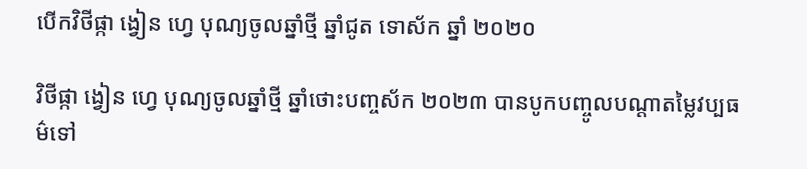បើកវិថីផ្កា ង្វៀន ហ្វេ បុណ្យចូលឆ្នាំថ្មី ឆ្នាំជូត ទោស័ក ឆ្នាំ ២០២០

វិថីផ្កា ង្វៀន ហ្វេ បុណ្យចូលឆ្នាំថ្មី ឆ្នាំថោះបញ្ចស័ក ២០២៣ បានបូកបញ្ចូលបណ្តាតម្លៃវប្បធម៌ទៅ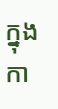ក្នុងកា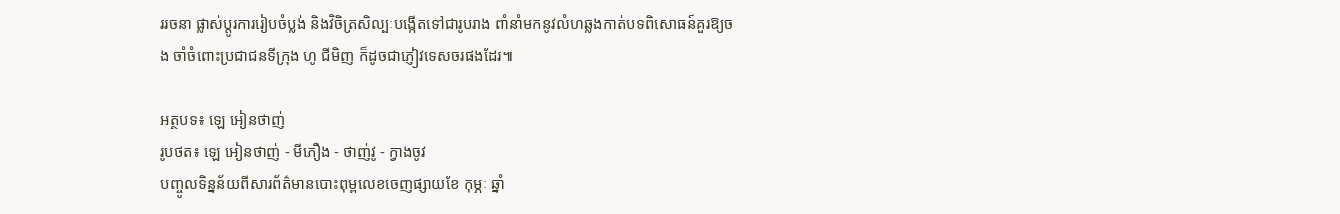ររចនា ផ្លាស់ប្តូរការរៀបចំប្លង់ និងវិចិត្រសិល្បៈបង្កើតទៅជារូបរាង ពាំនាំមកនូវលំហឆ្លងកាត់បទពិសោធន៍គួរឱ្យចង ចាំចំពោះប្រជាជនទីក្រុង ហូ ជីមិញ ក៏ដូចជាភ្ញៀវទេសចរផងដែរ៕

អត្ថបទ៖ ឡេ អៀនថាញ់
រូបថត៖ ឡេ អៀនថាញ់ - មីភឿង - ថាញ់វូ - ក្វាងចូវ
បញ្ចូលទិន្នន័យពីសារព័ត៌មានបោះពុម្ពលេខចេញផ្សាយខែ កុម្ភៈ ឆ្នាំ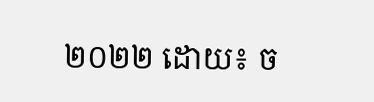២០២២ ដោយ៖ ច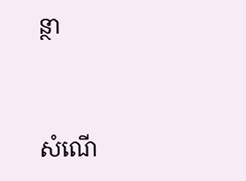ន្ថា


សំណើ